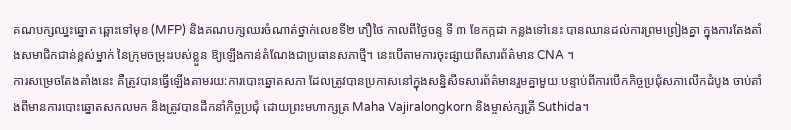គណបក្សឈ្នះឆ្នោត ឆ្ពោះទៅមុខ (MFP) និងគណបក្សឈរចំណាត់ថ្នាក់លេខទី២ ភឿថៃ កាលពីថ្ងៃចន្ទ ទី ៣ ខែកក្កដា កន្លងទៅនេះ បានឈានដល់ការព្រមព្រៀងគ្នា ក្នុងការតែងតាំងសមាជិកជាន់ខ្ពស់ម្នាក់ នៃក្រុមចម្រុះរបស់ខ្លួន ឱ្យឡើងកាន់តំណែងជាប្រធានសភាថ្មី។ នេះបើតាមការចុះផ្សាយពីសារព័ត៌មាន CNA ។
ការសម្រេចតែងតាំងនេះ គឺត្រូវបានធ្វើឡើងតាមរយ:ការបោះឆ្នោតសភា ដែលត្រូវបានប្រកាសនៅក្នុងសន្និសីទសារព័ត៌មានរួមគ្នាមួយ បន្ទាប់ពីការបើកកិច្ចប្រជុំសភាលើកដំបូង ចាប់តាំងពីមានការបោះឆ្នោតសកលមក និងត្រូវបានដឹកនាំកិច្ចប្រជុំ ដោយព្រះមហាក្សត្រ Maha Vajiralongkorn និងម្ចាស់ក្សត្រី Suthida។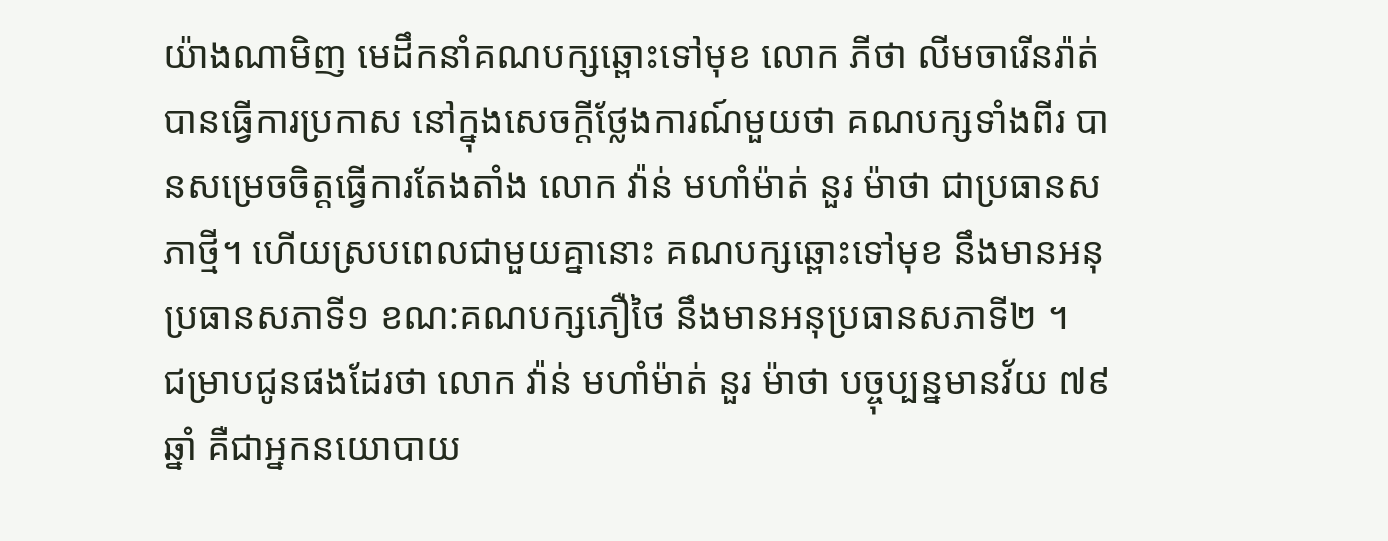យ៉ាងណាមិញ មេដឹកនាំគណបក្សឆ្ពោះទៅមុខ លោក ភីថា លីមចារើនរ៉ាត់ បានធ្វើការប្រកាស នៅក្នុងសេចក្តីថ្លែងការណ៍មួយថា គណបក្សទាំងពីរ បានសម្រេចចិត្តធ្វើការតែងតាំង លោក វ៉ាន់ មហាំម៉ាត់ នួរ ម៉ាថា ជាប្រធានសភាថ្មី។ ហើយស្របពេលជាមួយគ្នានោះ គណបក្សឆ្ពោះទៅមុខ នឹងមានអនុប្រធានសភាទី១ ខណ:គណបក្សភឿថៃ នឹងមានអនុប្រធានសភាទី២ ។
ជម្រាបជូនផងដែរថា លោក វ៉ាន់ មហាំម៉ាត់ នួរ ម៉ាថា បច្ចុប្បន្នមានវ័យ ៧៩ឆ្នាំ គឺជាអ្នកនយោបាយ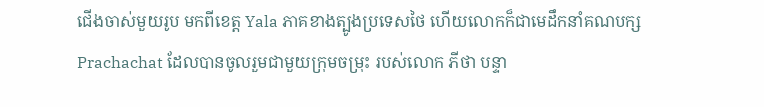ជើងចាស់មួយរូប មកពីខេត្ត Yala ភាគខាងត្បូងប្រទេសថៃ ហើយលោកក៏ជាមេដឹកនាំគណបក្ស Prachachat ដែលបានចូលរួមជាមួយក្រុមចម្រុះ របស់លោក ភីថា បន្ទា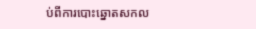ប់ពីការបោះឆ្នោតសកល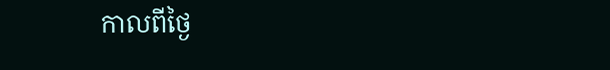កាលពីថ្ងៃ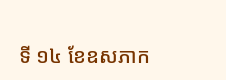ទី ១៤ ខែឧសភាក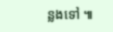ន្លងទៅ ៕